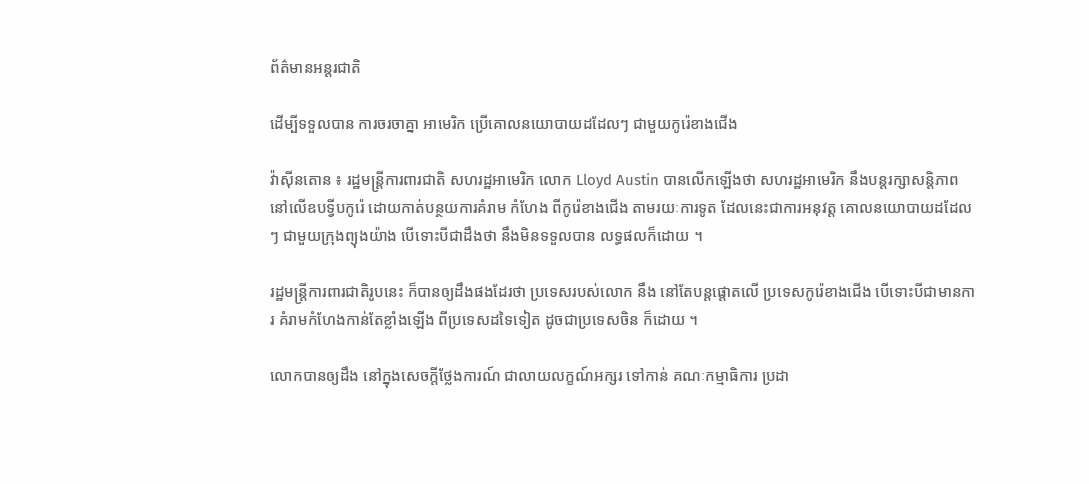ព័ត៌មានអន្តរជាតិ

ដើម្បីទទួលបាន ការចរចាគ្នា អាមេរិក ប្រើគោលនយោបាយដដែលៗ ជាមួយកូរ៉េខាងជើង

វ៉ាស៊ីនតោន ៖ រដ្ឋមន្រ្តីការពារជាតិ សហរដ្ឋអាមេរិក លោក Lloyd Austin បានលើកឡើងថា សហរដ្ឋអាមេរិក នឹងបន្តរក្សាសន្តិភាព នៅលើឧបទ្វីបកូរ៉េ ដោយកាត់បន្ថយការគំរាម កំហែង ពីកូរ៉េខាងជើង តាមរយៈការទូត ដែលនេះជាការអនុវត្ដ គោលនយោបាយដដែលៗ ជាមួយក្រុងព្យុងយ៉ាង បើទោះបីជាដឹងថា នឹងមិនទទួលបាន លទ្ធផលក៏ដោយ ។

រដ្ឋមន្រ្តីការពារជាតិរូបនេះ ក៏បានឲ្យដឹងផងដែរថា ប្រទេសរបស់លោក នឹង នៅតែបន្តផ្តោតលើ ប្រទេសកូរ៉េខាងជើង បើទោះបីជាមានការ គំរាមកំហែងកាន់តែខ្លាំងឡើង ពីប្រទេសដទៃទៀត ដូចជាប្រទេសចិន ក៏ដោយ ។

លោកបានឲ្យដឹង នៅក្នុងសេចក្តីថ្លែងការណ៍ ជាលាយលក្ខណ៍អក្សរ ទៅកាន់ គណៈកម្មាធិការ ប្រដា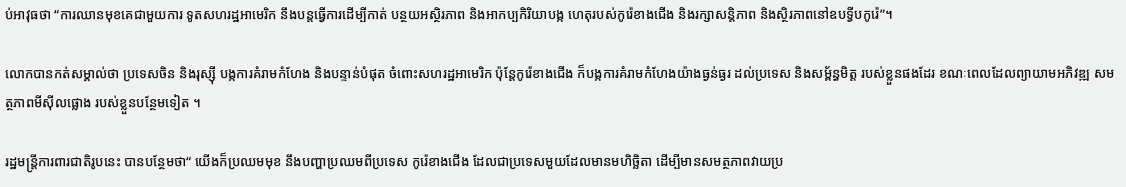ប់អាវុធថា “ការឈានមុខគេជាមួយការ ទូតសហរដ្ឋអាមេរិក នឹងបន្តធ្វើការដើម្បីកាត់ បន្ថយអស្ថិរភាព និងអាកប្បកិរិយាបង្ក ហេតុរបស់កូរ៉េខាងជើង និងរក្សាសន្តិភាព និងស្ថិរភាពនៅឧបទ្វីបកូរ៉េ”។

លោកបានកត់សម្គាល់ថា ប្រទេសចិន និងរុស្ស៊ី បង្កការគំរាមកំហែង និងបន្ទាន់បំផុត ចំពោះសហរដ្ឋអាមេរិក ប៉ុន្តែកូរ៉េខាងជើង ក៏បង្កការគំរាមកំហែងយ៉ាងធ្ងន់ធ្ងរ ដល់ប្រទេស និងសម្ព័ន្ធមិត្ត របស់ខ្លួនផងដែរ ខណៈពេលដែលព្យាយាមអភិវឌ្ឍ សមត្ថភាពមីស៊ីលផ្លោង របស់ខ្លួនបន្ថែមទៀត ។

រដ្ឋមន្រ្តីការពារជាតិរូបនេះ បានបន្ថែមថា“ យើងក៏ប្រឈមមុខ នឹងបញ្ហាប្រឈមពីប្រទេស កូរ៉េខាងជើង ដែលជាប្រទេសមួយដែលមានមហិច្ឆិតា ដើម្បីមានសមត្ថភាពវាយប្រ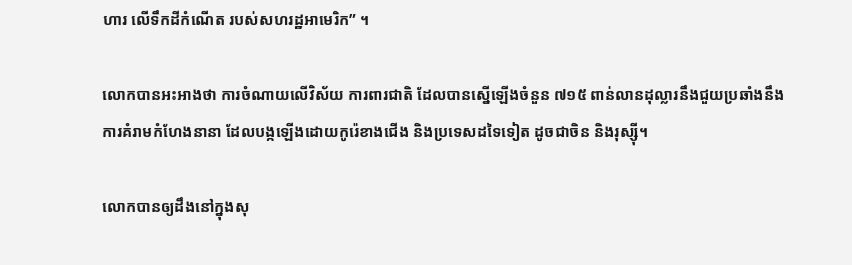ហារ លើទឹកដីកំណើត របស់សហរដ្ឋអាមេរិក” ។

លោកបានអះអាងថា ការចំណាយលើវិស័យ ការពារជាតិ ដែលបានស្នើឡើងចំនួន ៧១៥ ពាន់លានដុល្លារនឹងជួយប្រឆាំងនឹងការគំរាមកំហែងនានា ដែលបង្កឡើងដោយកូរ៉េខាងជើង និងប្រទេសដទៃទៀត ដូចជាចិន និងរុស្ស៊ី។

លោកបានឲ្យដឹងនៅក្នុងសុ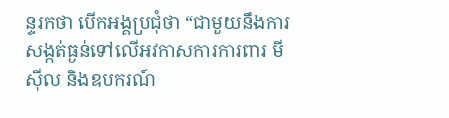ន្ទរកថា បើកអង្គប្រជុំថា “ជាមួយនឹងការសង្កត់ធ្ងន់ទៅលើអវកាសការការពារ មីស៊ីល និងឧបករណ៍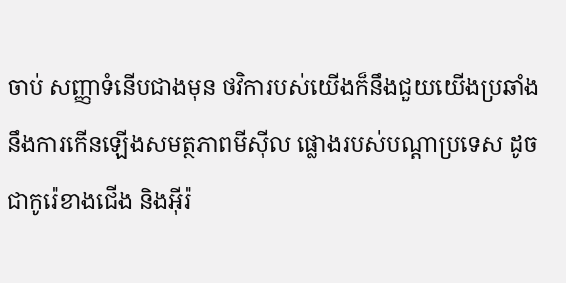ចាប់ សញ្ញាទំនើបជាងមុន ថវិការបស់យើងក៏នឹងជួយយើងប្រឆាំង នឹងការកើនឡើងសមត្ថភាពមីស៊ីល ផ្លោងរបស់បណ្តាប្រទេស ដូចជាកូរ៉េខាងជើង និងអ៊ីរ៉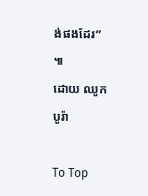ង់ផងដែរ” ៕
ដោយ ឈូក បូរ៉ា

To Top